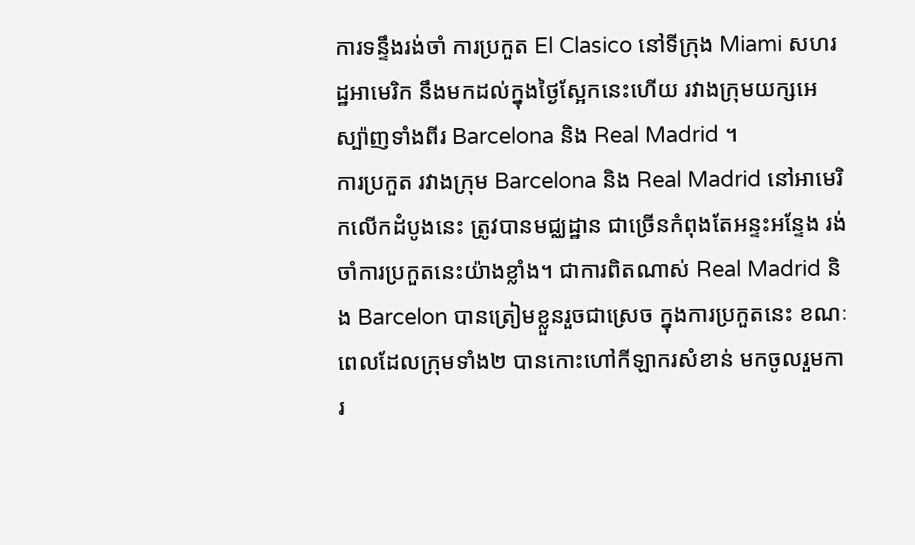ការទន្ទឹងរង់ចាំ ការប្រកួត El Clasico នៅទីក្រុង Miami សហរដ្ឋអាមេរិក នឹងមកដល់ក្នុងថ្ងៃស្អែកនេះហើយ រវាងក្រុមយក្សអេស្ប៉ាញទាំងពីរ Barcelona និង Real Madrid ។
ការប្រកួត រវាងក្រុម Barcelona និង Real Madrid នៅអាមេរិកលើកដំបូងនេះ ត្រូវបានមជ្ឈដ្ឋាន ជាច្រើនកំពុងតែអន្ទះអន្ទែង រង់ចាំការប្រកួតនេះយ៉ាងខ្លាំង។ ជាការពិតណាស់ Real Madrid និង Barcelon បានត្រៀមខ្លួនរួចជាស្រេច ក្នុងការប្រកួតនេះ ខណៈពេលដែលក្រុមទាំង២ បានកោះហៅកីឡាករសំខាន់ មកចូលរួមការ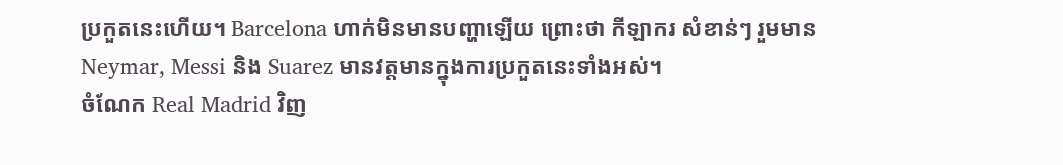ប្រកួតនេះហើយ។ Barcelona ហាក់មិនមានបញ្ហាឡើយ ព្រោះថា កីឡាករ សំខាន់ៗ រួមមាន Neymar, Messi និង Suarez មានវត្តមានក្នុងការប្រកួតនេះទាំងអស់។
ចំណែក Real Madrid វិញ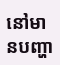នៅមានបញ្ហា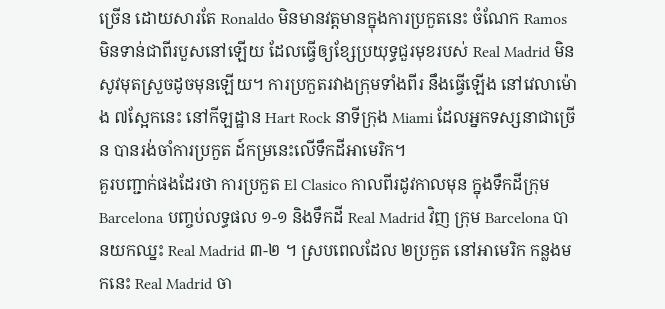ច្រើន ដោយសារតែ Ronaldo មិនមានវត្តមានក្នុងការប្រកួតនេះ ចំណែក Ramos មិនទាន់ជាពីរបួសនៅឡើយ ដែលធ្វើឲ្យខ្សែប្រយុទ្ធជួរមុខរបស់ Real Madrid មិនសូវមុតស្រួចដូចមុនឡើយ។ ការប្រកួតរវាងក្រុមទាំងពីរ នឹងធ្វើឡើង នៅវេលាម៉ោង ៧ស្អែកនេះ នៅកីឡដ្ឋាន Hart Rock នាទីក្រុង Miami ដែលអ្នកទស្សនាជាច្រើន បានរង់ចាំការប្រកួត ដ៍កម្រនេះលើទឹកដីអាមេរិក។
គួរបញ្ជាក់ផងដែរថា ការប្រកួត El Clasico កាលពីរដូវកាលមុន ក្នុងទឹកដីក្រុម Barcelona បញ្ចប់លទ្ធផល ១-១ និងទឹកដី Real Madrid វិញ ក្រុម Barcelona បានយកឈ្នះ Real Madrid ៣-២ ។ ស្របពេលដែល ២ប្រកួត នៅអាមេរិក កន្លងមកនេះ Real Madrid ចា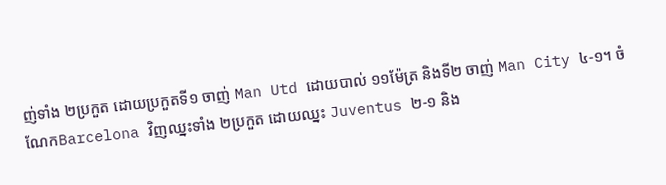ញ់ទាំង ២ប្រកួត ដោយប្រកួតទី១ ចាញ់ Man Utd ដោយបាល់ ១១ម៉ែត្រ និងទី២ ចាញ់ Man City ៤-១។ ចំណែកBarcelona វិញឈ្នះទាំង ២ប្រកួត ដោយឈ្នះ Juventus ២-១ និង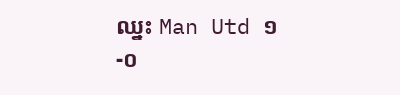ឈ្នះ Man Utd ១-០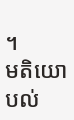។
មតិយោបល់